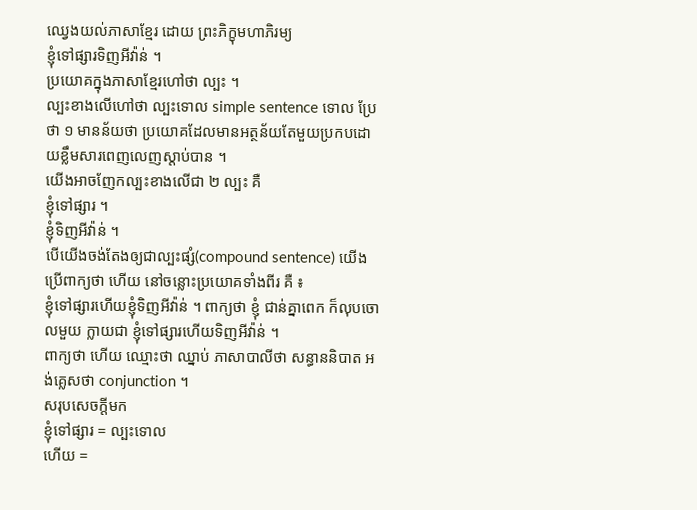ឈ្វេងយល់ភាសាខ្មែរ ដោយ ព្រះភិក្ខុមហាភិរម្យ
ខ្ញុំទៅផ្សារទិញអីវ៉ាន់ ។
ប្រយោគក្នុងភាសាខ្មែរហៅថា ល្បះ ។
ល្បះខាងលើហៅថា ល្បះទោល simple sentence ទោល ប្រែថា ១ មានន័យថា ប្រយោគដែលមានអត្ថន័យតែមួយប្រកបដោយខ្លឹមសារពេញលេញស្តាប់បាន ។
យើងអាចញែកល្បះខាងលើជា ២ ល្បះ គឺ
ខ្ញុំទៅផ្សារ ។
ខ្ញុំទិញអីវ៉ាន់ ។
បើយើងចង់តែងឲ្យជាល្បះផ្សំ(compound sentence) យើងប្រើពាក្យថា ហើយ នៅចន្លោះប្រយោគទាំងពីរ គឺ ៖
ខ្ញុំទៅផ្សារហើយខ្ញុំទិញអីវ៉ាន់ ។ ពាក្យថា ខ្ញុំ ជាន់គ្នាពេក ក៏លុបចោលមួយ ក្លាយជា ខ្ញុំទៅផ្សារហើយទិញអីវ៉ាន់ ។
ពាក្យថា ហើយ ឈ្មោះថា ឈ្នាប់ ភាសាបាលីថា សន្ធាននិបាត អង់គ្លេសថា conjunction ។
សរុបសេចក្តីមក
ខ្ញុំទៅផ្សារ = ល្បះទោល
ហើយ =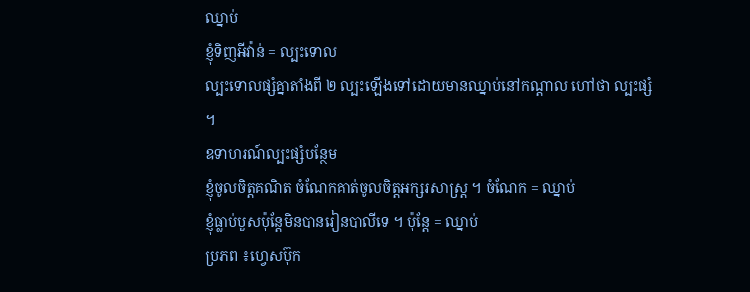ឈ្នាប់
ខ្ញុំទិញអីវ៉ាន់ = ល្បះទោល
ល្បះទោលផ្សំគ្នាតាំងពី ២ ល្បះឡើងទៅដោយមានឈ្នាប់នៅកណ្តាល ហៅថា ល្បះផ្សំ ។
ឧទាហរណ៍ល្បះផ្សំបន្ថែម
ខ្ញុំចូលចិត្តគណិត ចំណែកគាត់ចូលចិត្តអក្សរសាស្រ្ត ។ ចំណែក = ឈ្នាប់
ខ្ញុំធ្លាប់បួសប៉ុន្តែមិនបានរៀនបាលីទេ ។ ប៉ុន្តែ = ឈ្នាប់
ប្រភព ៖ហ្វេសប៊ុក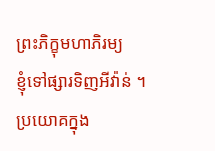ព្រះភិក្ខុមហាភិរម្យ
ខ្ញុំទៅផ្សារទិញអីវ៉ាន់ ។
ប្រយោគក្នុង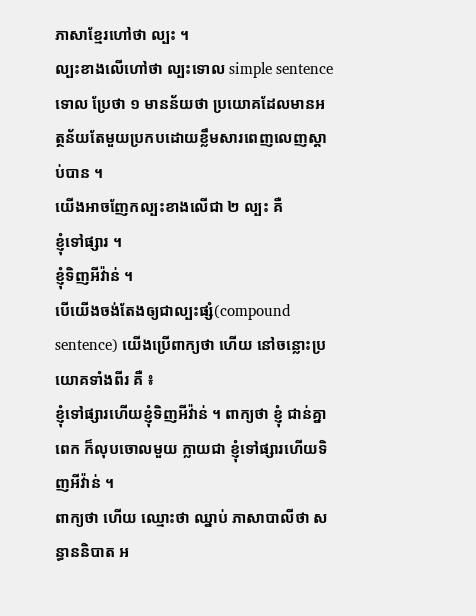ភាសាខ្មែរហៅថា ល្បះ ។
ល្បះខាងលើហៅថា ល្បះទោល simple sentence ទោល ប្រែថា ១ មានន័យថា ប្រយោគដែលមានអត្ថន័យតែមួយប្រកបដោយខ្លឹមសារពេញលេញស្តាប់បាន ។
យើងអាចញែកល្បះខាងលើជា ២ ល្បះ គឺ
ខ្ញុំទៅផ្សារ ។
ខ្ញុំទិញអីវ៉ាន់ ។
បើយើងចង់តែងឲ្យជាល្បះផ្សំ(compound sentence) យើងប្រើពាក្យថា ហើយ នៅចន្លោះប្រយោគទាំងពីរ គឺ ៖
ខ្ញុំទៅផ្សារហើយខ្ញុំទិញអីវ៉ាន់ ។ ពាក្យថា ខ្ញុំ ជាន់គ្នាពេក ក៏លុបចោលមួយ ក្លាយជា ខ្ញុំទៅផ្សារហើយទិញអីវ៉ាន់ ។
ពាក្យថា ហើយ ឈ្មោះថា ឈ្នាប់ ភាសាបាលីថា សន្ធាននិបាត អ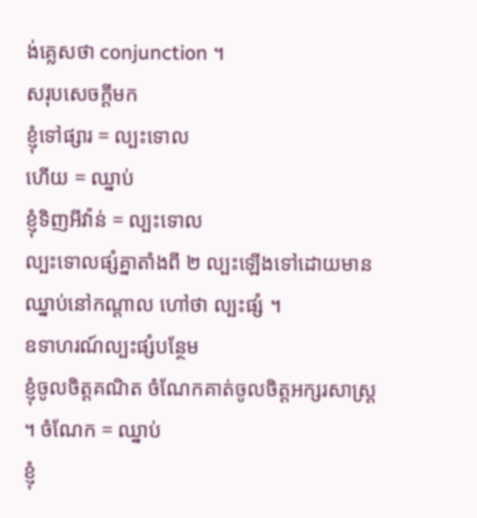ង់គ្លេសថា conjunction ។
សរុបសេចក្តីមក
ខ្ញុំទៅផ្សារ = ល្បះទោល
ហើយ = ឈ្នាប់
ខ្ញុំទិញអីវ៉ាន់ = ល្បះទោល
ល្បះទោលផ្សំគ្នាតាំងពី ២ ល្បះឡើងទៅដោយមានឈ្នាប់នៅកណ្តាល ហៅថា ល្បះផ្សំ ។
ឧទាហរណ៍ល្បះផ្សំបន្ថែម
ខ្ញុំចូលចិត្តគណិត ចំណែកគាត់ចូលចិត្តអក្សរសាស្រ្ត ។ ចំណែក = ឈ្នាប់
ខ្ញុំ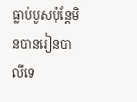ធ្លាប់បួសប៉ុន្តែមិនបានរៀនបាលីទេ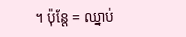។ ប៉ុន្តែ = ឈ្នាប់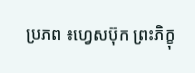ប្រភព ៖ហ្វេសប៊ុក ព្រះភិក្ខុ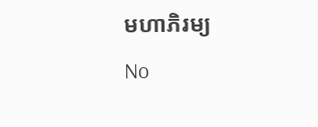មហាភិរម្យ
No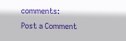comments:
Post a Comment